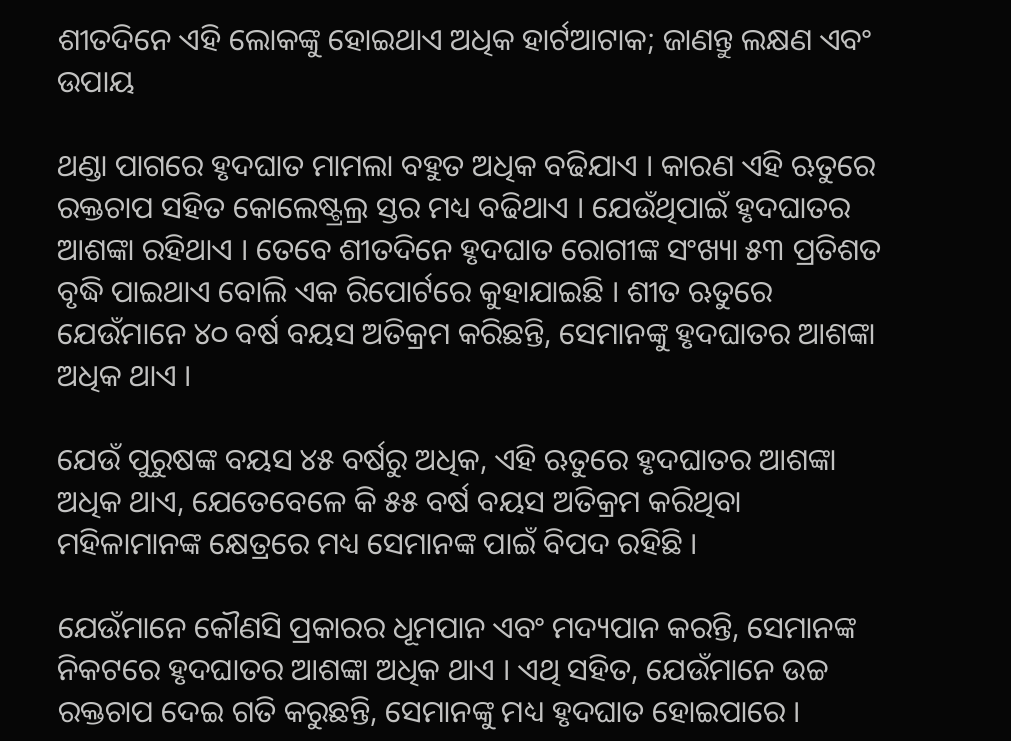ଶୀତଦିନେ ଏହି ଲୋକଙ୍କୁ ହୋଇଥାଏ ଅଧିକ ହାର୍ଟଆଟାକ; ଜାଣନ୍ତୁ ଲକ୍ଷଣ ଏବଂ ଉପାୟ

ଥଣ୍ଡା ପାଗରେ ହୃଦଘାତ ମାମଲା ବହୁତ ଅଧିକ ବଢିଯାଏ । କାରଣ ଏହି ଋତୁରେ ରକ୍ତଚାପ ସହିତ କୋଲେଷ୍ଟ୍ରଲ୍ର ସ୍ତର ମଧ୍ୟ ବଢିଥାଏ । ଯେଉଁଥିପାଇଁ ହୃଦଘାତର ଆଶଙ୍କା ରହିଥାଏ । ତେବେ ଶୀତଦିନେ ହୃଦଘାତ ରୋଗୀଙ୍କ ସଂଖ୍ୟା ୫୩ ପ୍ରତିଶତ ବୃଦ୍ଧି ପାଇଥାଏ ବୋଲି ଏକ ରିପୋର୍ଟରେ କୁହାଯାଇଛି । ଶୀତ ଋତୁରେ ଯେଉଁମାନେ ୪୦ ବର୍ଷ ବୟସ ଅତିକ୍ରମ କରିଛନ୍ତି, ସେମାନଙ୍କୁ ହୃଦଘାତର ଆଶଙ୍କା ଅଧିକ ଥାଏ ।

ଯେଉଁ ପୁରୁଷଙ୍କ ବୟସ ୪୫ ବର୍ଷରୁ ଅଧିକ, ଏହି ଋତୁରେ ହୃଦଘାତର ଆଶଙ୍କା ଅଧିକ ଥାଏ, ଯେତେବେଳେ କି ୫୫ ବର୍ଷ ବୟସ ଅତିକ୍ରମ କରିଥିବା ମହିଳାମାନଙ୍କ କ୍ଷେତ୍ରରେ ମଧ୍ୟ ସେମାନଙ୍କ ପାଇଁ ବିପଦ ରହିଛି ।

ଯେଉଁମାନେ କୌଣସି ପ୍ରକାରର ଧୂମପାନ ଏବଂ ମଦ୍ୟପାନ କରନ୍ତି, ସେମାନଙ୍କ ନିକଟରେ ହୃଦଘାତର ଆଶଙ୍କା ଅଧିକ ଥାଏ । ଏଥି ସହିତ, ଯେଉଁମାନେ ଉଚ୍ଚ ରକ୍ତଚାପ ଦେଇ ଗତି କରୁଛନ୍ତି, ସେମାନଙ୍କୁ ମଧ୍ୟ ହୃଦଘାତ ହୋଇପାରେ ।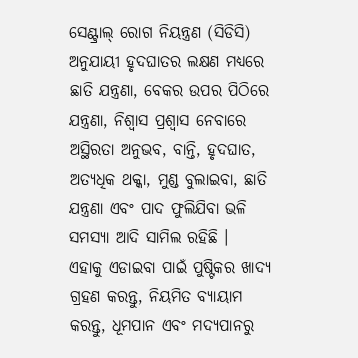ସେଣ୍ଟ୍ରାଲ୍ ରୋଗ ନିୟନ୍ତ୍ରଣ (ସିଡିସି) ଅନୁଯାୟୀ ହୃଦଘାତର ଲକ୍ଷଣ ମଧ୍ୟରେ ଛାତି ଯନ୍ତ୍ରଣା, ବେକର ଉପର ପିଠିରେ ଯନ୍ତ୍ରଣା, ନିଶ୍ୱାସ ପ୍ରଶ୍ୱାସ ନେବାରେ ଅସ୍ଥିରତା ଅନୁଭବ, ବାନ୍ତି, ହୃଦଘାତ, ଅତ୍ୟଧିକ ଥକ୍କା, ମୁଣ୍ଡ ବୁଲାଇବା, ଛାତି ଯନ୍ତ୍ରଣା ଏବଂ ପାଦ ଫୁଲିଯିବା ଭଳି ସମସ୍ୟା ଆଦି ସାମିଲ ରହିଛି ।
ଏହାକୁ ଏଡାଇବା ପାଇଁ ପୁଷ୍ଟିକର ଖାଦ୍ୟ ଗ୍ରହଣ କରନ୍ତୁ, ନିୟମିତ ବ୍ୟାୟାମ କରନ୍ତୁ, ଧୂମପାନ ଏବଂ ମଦ୍ୟପାନରୁ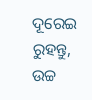ଦୂରେଇ ରୁହନ୍ତୁ, ଉଚ୍ଚ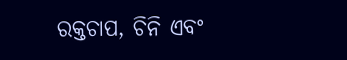ରକ୍ତଚାପ, ଚିନି ଏବଂ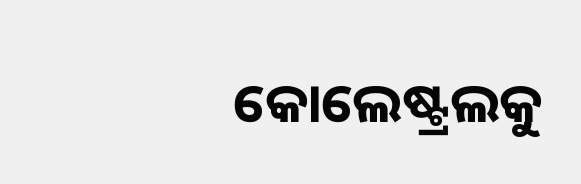କୋଲେଷ୍ଟ୍ରଲକୁ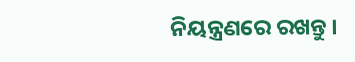ନିୟନ୍ତ୍ରଣରେ ରଖନ୍ତୁ ।